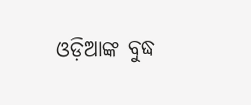ଓଡ଼ିଆଙ୍କ ବୁଦ୍ଧ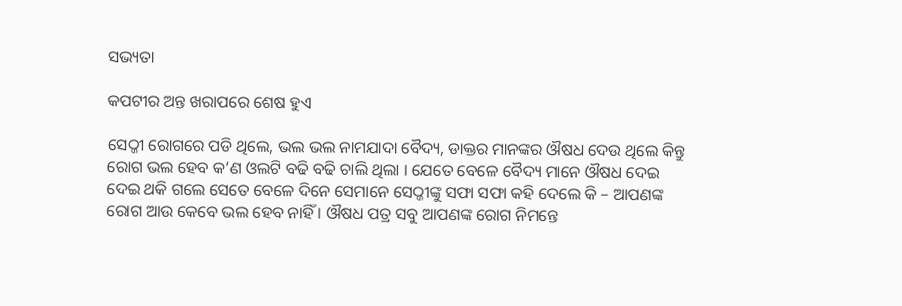ସଭ୍ୟତା

କପଟୀର ଅନ୍ତ ଖରାପରେ ଶେଷ ହୁଏ

ସେଠ୍ଜୀ ରୋଗରେ ପଡି ଥିଲେ, ଭଲ ଭଲ ନାମଯାଦା ବୈଦ୍ୟ, ଡାକ୍ତର ମାନଙ୍କର ଔଷଧ ଦେଉ ଥିଲେ କିନ୍ତୁ ରୋଗ ଭଲ ହେବ କ’ଣ ଓଲଟି ବଢି ବଢି ଚାଲି ଥିଲା । ଯେତେ ବେଳେ ବୈଦ୍ୟ ମାନେ ଔଷଧ ଦେଇ ଦେଇ ଥକି ଗଲେ ସେତେ ବେଳେ ଦିନେ ସେମାନେ ସେଠ୍ଜୀଙ୍କୁ ସଫା ସଫା କହି ଦେଲେ କି – ଆପଣଙ୍କ ରୋଗ ଆଉ କେବେ ଭଲ ହେବ ନାହିଁ । ଔଷଧ ପତ୍ର ସବୁ ଆପଣଙ୍କ ରୋଗ ନିମନ୍ତେ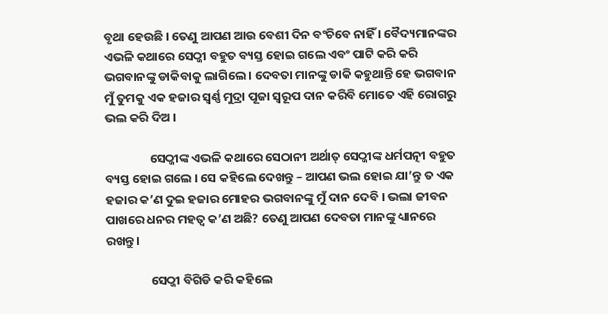ବୃଥା ହେଉଛି । ତେଣୁ ଆପଣ ଆଉ ବେଶୀ ଦିନ ବଂଚିବେ ନାହିଁ । ବୈଦ୍ୟମାନଙ୍କର ଏଭଳି କଥାରେ ସେଠ୍ଜୀ ବହୁତ ବ୍ୟସ୍ତ ହୋଇ ଗଲେ ଏବଂ ପାଟି କରି କରି ଭଗବାନଙ୍କୁ ଡାକିବାକୁ ଲାଗିଲେ । ଦେବତା ମାନଙ୍କୁ ଡାକି କହୁଥାନ୍ତି ହେ ଭଗବାନ ମୁଁ ତୁମକୁ ଏକ ହଜାର ସ୍ୱର୍ଣ୍ଣ ମୁଦ୍ରା ପୂଜା ସ୍ୱରୂପ ଦାନ କରିବି ମୋତେ ଏହି ରୋଗରୁ ଭଲ କରି ଦିଅ ।

                ସେଠ୍ଜୀଙ୍କ ଏଭଳି କଥାରେ ସେଠାନୀ ଅର୍ଥାତ୍ ସେଠ୍ଜୀଙ୍କ ଧର୍ମପତ୍ନୀ ବହୁତ ବ୍ୟସ୍ତ ହୋଇ ଗଲେ । ସେ କହିଲେ ଦେଖନ୍ତୁ – ଆପଣ ଭଲ ହୋଇ ଯା’ନ୍ତୁ ତ ଏକ ହଜାର କ’ଣ ଦୁଇ ହଜାର ମୋହର ଭଗବାନଙ୍କୁ ମୁଁ ଦାନ ଦେବି । ଭଲା ଜୀବନ ପାଖରେ ଧନର ମହତ୍ୱ କ’ଣ ଅଛି? ତେଣୁ ଆପଣ ଦେବତା ମାନଙ୍କୁ ଧ୍ୟାନରେ ରଖନ୍ତୁ ।

                ସେଠ୍ଜୀ ବିଗିଡି କରି କହିଲେ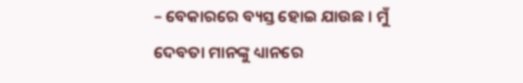– ବେକାରରେ ବ୍ୟସ୍ତ ହୋଇ ଯାଉଛ । ମୁଁ ଦେବତା ମାନଙ୍କୁ ଧ୍ୟାନରେ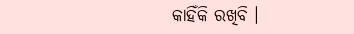କାହିଁକି ରଖିବି ।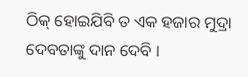ଠିକ୍ ହୋଇଯିବି ତ ଏକ ହଜାର ମୁଦ୍ରା ଦେବତାଙ୍କୁ ଦାନ ଦେବି ।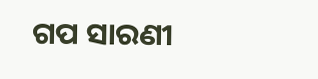ଗପ ସାରଣୀ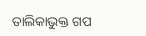ତାଲିକାଭୁକ୍ତ ଗପ